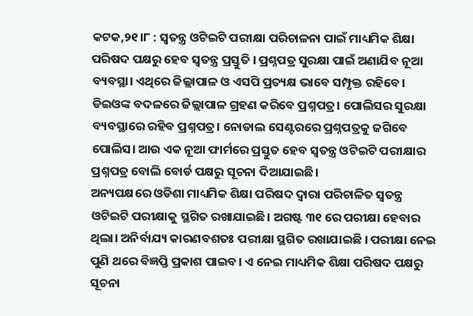କଟକ,୨୧।୮ : ସ୍ବତନ୍ତ୍ର ଓଟିଇଟି ପରୀକ୍ଷା ପରିଚାଳନା ପାଇଁ ମାଧ୍ୟମିକ ଶିକ୍ଷା ପରିଷଦ ପକ୍ଷରୁ ହେବ ସ୍ୱତନ୍ତ୍ର ପ୍ରସ୍ତୁତି । ପ୍ରଶ୍ନପତ୍ର ସୁରକ୍ଷା ପାଇଁ ଅଣାଯିବ ନୂଆ ବ୍ୟବସ୍ଥା। ଏଥିରେ ଜିଲ୍ଲାପାଳ ଓ ଏସପି ପ୍ରତ୍ୟକ୍ଷ ଭାବେ ସମ୍ପୃକ୍ତ ରହିବେ। ଡିଇଓଙ୍କ ବଦଳରେ ଜିଲ୍ଲାପାଳ ଗ୍ରହଣ କରିବେ ପ୍ରଶ୍ନପତ୍ର। ପୋଲିସର ସୁରକ୍ଷା ବ୍ୟବସ୍ଥାରେ ରହିବ ପ୍ରଶ୍ନପତ୍ର। ନୋଡାଲ ସେଣ୍ଟରରେ ପ୍ରଶ୍ନପତ୍ରକୁ ଜଗିବେ ପୋଲିସ। ଆଉ ଏକ ନୂଆ ଫାର୍ମରେ ପ୍ରସ୍ତୁତ ହେବ ସ୍ବତନ୍ତ୍ର ଓଟିଇଟି ପରୀକ୍ଷାର ପ୍ରଶ୍ନପତ୍ର ବୋଲି ବୋର୍ଡ ପକ୍ଷରୁ ସୂଚନା ଦିଆଯାଇଛି।
ଅନ୍ୟପକ୍ଷରେ ଓଡିଶା ମାଧ୍ୟମିକ ଶିକ୍ଷା ପରିଷଦ ଦ୍ବାରା ପରିଚାଳିତ ସ୍ବତନ୍ତ୍ର ଓଟିଇଟି ପରୀକ୍ଷାକୁ ସ୍ଥଗିତ ରଖାଯାଇଛି। ଅଗଷ୍ଟ ୩୧ ରେ ପରୀକ୍ଷା ହେବାର ଥିଲା। ଅନିର୍ବାଯ୍ୟ କାରଣବଶତଃ ପରୀକ୍ଷା ସ୍ଥଗିତ ରଖାଯାଇଛି । ପରୀକ୍ଷା ନେଇ ପୁଣି ଥରେ ବିଜ୍ଞପ୍ତି ପ୍ରକାଶ ପାଇବ। ଏ ନେଇ ମାଧ୍ୟମିକ ଶିକ୍ଷା ପରିଷଦ ପକ୍ଷରୁ ସୂଚନା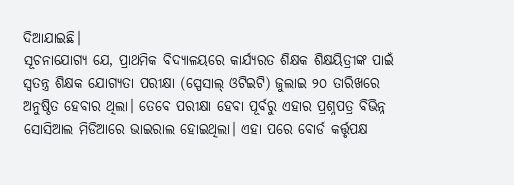ଦିଆଯାଇଛି।
ସୂଚନାଯୋଗ୍ୟ ଯେ, ପ୍ରାଥମିକ ବିଦ୍ୟାଳୟରେ କାର୍ଯ୍ୟରତ ଶିକ୍ଷକ ଶିକ୍ଷୟିତ୍ରୀଙ୍କ ପାଇଁ ସ୍ୱତନ୍ତ୍ର ଶିକ୍ଷକ ଯୋଗ୍ୟତା ପରୀକ୍ଷା (ସ୍ପେସାଲ୍ ଓଟିଇଟି) ଜୁଲାଇ ୨୦ ତାରିଖରେ ଅନୁଷ୍ଠିତ ହେବାର ଥିଲା। ତେବେ ପରୀକ୍ଷା ହେବା ପୂର୍ବରୁ ଏହାର ପ୍ରଶ୍ନପତ୍ର ବିଭିନ୍ନ ସୋସିଆଲ ମିଡିଆରେ ଭାଇରାଲ ହୋଇଥିଲା। ଏହା ପରେ ବୋର୍ଡ କର୍ତ୍ତୃପକ୍ଷ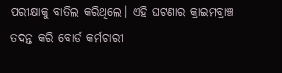ପରୀକ୍ଷାକୁ ବାତିଲ କରିଥିଲେ। ଏହି ଘଟଣାର କ୍ରାଇମବ୍ରାଞ୍ଚ ତଦନ୍ତ କରି ବୋର୍ଡ କର୍ମଚାରୀ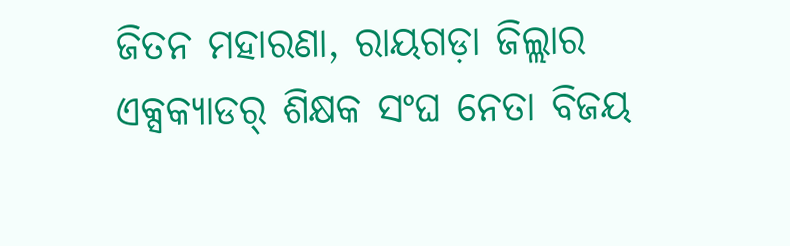ଜିତନ ମହାରଣା, ରାୟଗଡ଼ା ଜିଲ୍ଲାର ଏକ୍ସକ୍ୟାଡର୍ ଶିକ୍ଷକ ସଂଘ ନେତା ବିଜୟ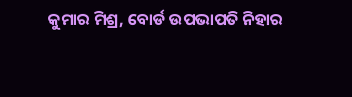କୁମାର ମିଶ୍ର, ବୋର୍ଡ ଉପଭାପତି ନିହାର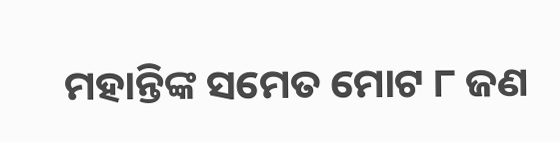ମହାନ୍ତିଙ୍କ ସମେତ ମୋଟ ୮ ଜଣ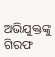ଅଭିଯୁକ୍ତଙ୍କୁ ଗିରଫ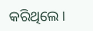କରିଥିଲେ ।